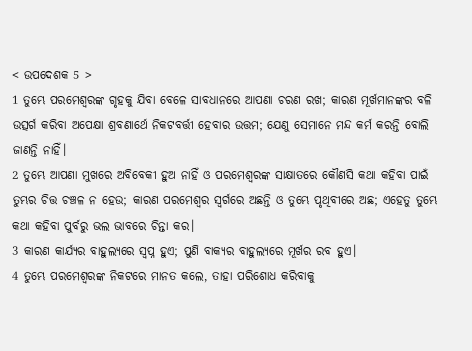< ଉପଦେଶକ 5 >
1 ତୁମ୍ଭେ ପରମେଶ୍ୱରଙ୍କ ଗୃହକୁ ଯିବା ବେଳେ ସାବଧାନରେ ଆପଣା ଚରଣ ରଖ; କାରଣ ମୂର୍ଖମାନଙ୍କର ବଳି ଉତ୍ସର୍ଗ କରିବା ଅପେକ୍ଷା ଶ୍ରବଣାର୍ଥେ ନିକଟବର୍ତ୍ତୀ ହେବାର ଉତ୍ତମ; ଯେଣୁ ସେମାନେ ମନ୍ଦ କର୍ମ କରନ୍ତି ବୋଲି ଜାଣନ୍ତି ନାହିଁ।
2 ତୁମ୍ଭେ ଆପଣା ମୁଖରେ ଅବିବେକୀ ହୁଅ ନାହିଁ ଓ ପରମେଶ୍ୱରଙ୍କ ସାକ୍ଷାତରେ କୌଣସି କଥା କହିବା ପାଇଁ ତୁମ୍ଭର ଚିତ୍ତ ଚଞ୍ଚଳ ନ ହେଉ; କାରଣ ପରମେଶ୍ୱର ସ୍ୱର୍ଗରେ ଅଛନ୍ତି ଓ ତୁମ୍ଭେ ପୃଥିବୀରେ ଅଛ; ଏହେତୁ ତୁମ୍ଭେ କଥା କହିବା ପୁର୍ବରୁ ଭଲ ଭାବରେ ଚିନ୍ତା କର।
3 କାରଣ କାର୍ଯ୍ୟର ବାହୁଲ୍ୟରେ ସ୍ୱପ୍ନ ହୁଏ; ପୁଣି ବାକ୍ୟର ବାହୁଲ୍ୟରେ ମୂର୍ଖର ରବ ହୁଏ।
4 ତୁମ୍ଭେ ପରମେଶ୍ୱରଙ୍କ ନିକଟରେ ମାନତ କଲେ, ତାହା ପରିଶୋଧ କରିବାକୁ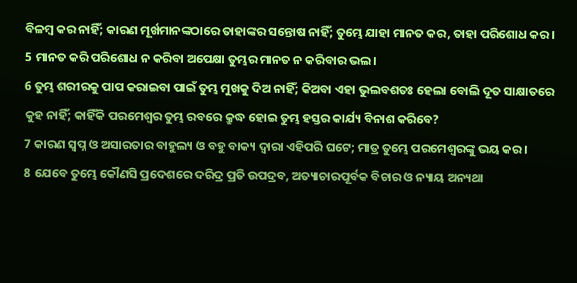ବିଳମ୍ବ କର ନାହିଁ; କାରଣ ମୂର୍ଖମାନଙ୍କଠାରେ ତାହାଙ୍କର ସନ୍ତୋଷ ନାହିଁ; ତୁମ୍ଭେ ଯାହା ମାନତ କର, ତାହା ପରିଶୋଧ କର।
5 ମାନତ କରି ପରିଶୋଧ ନ କରିବା ଅପେକ୍ଷା ତୁମ୍ଭର ମାନତ ନ କରିବାର ଭଲ।
6 ତୁମ୍ଭ ଶରୀରକୁ ପାପ କରାଇବା ପାଇଁ ତୁମ୍ଭ ମୁଖକୁ ଦିଅ ନାହିଁ; କିଅବା ଏହା ଭୁଲବଶତଃ ହେଲା ବୋଲି ଦୂତ ସାକ୍ଷାତରେ କୁହ ନାହିଁ; କାହିଁକି ପରମେଶ୍ୱର ତୁମ୍ଭ ରବରେ କ୍ରୁଦ୍ଧ ହୋଇ ତୁମ୍ଭ ହସ୍ତର କାର୍ଯ୍ୟ ବିନାଶ କରିବେ?
7 କାରଣ ସ୍ୱପ୍ନ ଓ ଅସାରତାର ବାହୁଲ୍ୟ ଓ ବହୁ ବାକ୍ୟ ଦ୍ୱାରା ଏହିପରି ଘଟେ; ମାତ୍ର ତୁମ୍ଭେ ପରମେଶ୍ୱରଙ୍କୁ ଭୟ କର।
8 ଯେବେ ତୁମ୍ଭେ କୌଣସି ପ୍ରଦେଶରେ ଦରିଦ୍ର ପ୍ରତି ଉପଦ୍ରବ, ଅତ୍ୟାଚାରପୂର୍ବକ ବିଚାର ଓ ନ୍ୟାୟ ଅନ୍ୟଥା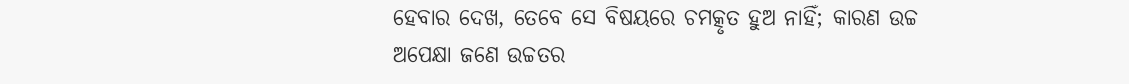ହେବାର ଦେଖ, ତେବେ ସେ ବିଷୟରେ ଚମତ୍କୃତ ହୁଅ ନାହିଁ; କାରଣ ଉଚ୍ଚ ଅପେକ୍ଷା ଜଣେ ଉଚ୍ଚତର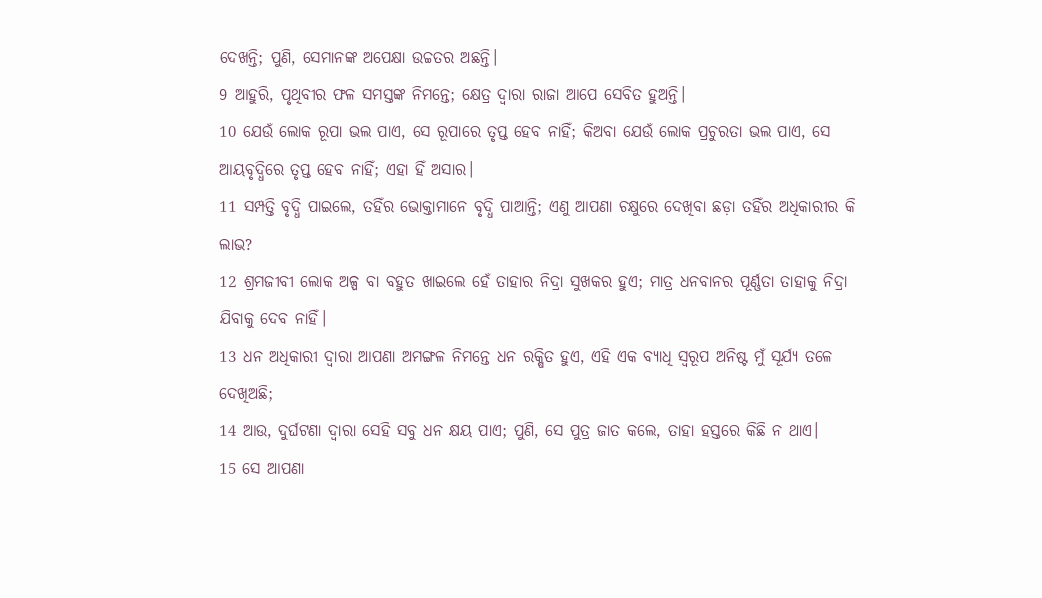ଦେଖନ୍ତି; ପୁଣି, ସେମାନଙ୍କ ଅପେକ୍ଷା ଉଚ୍ଚତର ଅଛନ୍ତି।
9 ଆହୁରି, ପୃଥିବୀର ଫଳ ସମସ୍ତଙ୍କ ନିମନ୍ତେ; କ୍ଷେତ୍ର ଦ୍ୱାରା ରାଜା ଆପେ ସେବିତ ହୁଅନ୍ତି।
10 ଯେଉଁ ଲୋକ ରୂପା ଭଲ ପାଏ, ସେ ରୂପାରେ ତୃପ୍ତ ହେବ ନାହିଁ; କିଅବା ଯେଉଁ ଲୋକ ପ୍ରଚୁରତା ଭଲ ପାଏ, ସେ ଆୟବୃଦ୍ଧିରେ ତୃପ୍ତ ହେବ ନାହିଁ; ଏହା ହିଁ ଅସାର।
11 ସମ୍ପତ୍ତି ବୃଦ୍ଧି ପାଇଲେ, ତହିଁର ଭୋକ୍ତାମାନେ ବୃଦ୍ଧି ପାଆନ୍ତି; ଏଣୁ ଆପଣା ଚକ୍ଷୁରେ ଦେଖିବା ଛଡ଼ା ତହିଁର ଅଧିକାରୀର କି ଲାଭ?
12 ଶ୍ରମଜୀବୀ ଲୋକ ଅଳ୍ପ ବା ବହୁତ ଖାଇଲେ ହେଁ ତାହାର ନିଦ୍ରା ସୁଖକର ହୁଏ; ମାତ୍ର ଧନବାନର ପୂର୍ଣ୍ଣତା ତାହାକୁ ନିଦ୍ରା ଯିବାକୁ ଦେବ ନାହିଁ।
13 ଧନ ଅଧିକାରୀ ଦ୍ୱାରା ଆପଣା ଅମଙ୍ଗଳ ନିମନ୍ତେ ଧନ ରକ୍ଷିତ ହୁଏ, ଏହି ଏକ ବ୍ୟାଧି ସ୍ୱରୂପ ଅନିଷ୍ଟ ମୁଁ ସୂର୍ଯ୍ୟ ତଳେ ଦେଖିଅଛି;
14 ଆଉ, ଦୁର୍ଘଟଣା ଦ୍ୱାରା ସେହି ସବୁ ଧନ କ୍ଷୟ ପାଏ; ପୁଣି, ସେ ପୁତ୍ର ଜାତ କଲେ, ତାହା ହସ୍ତରେ କିଛି ନ ଥାଏ।
15 ସେ ଆପଣା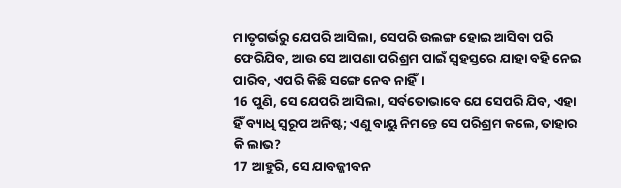ମାତୃଗର୍ଭରୁ ଯେପରି ଆସିଲା, ସେପରି ଉଲଙ୍ଗ ହୋଇ ଆସିବା ପରି ଫେରିଯିବ, ଆଉ ସେ ଆପଣା ପରିଶ୍ରମ ପାଇଁ ସ୍ୱହସ୍ତରେ ଯାହା ବହି ନେଇ ପାରିବ, ଏପରି କିଛି ସଙ୍ଗେ ନେବ ନାହିଁ।
16 ପୁଣି, ସେ ଯେପରି ଆସିଲା, ସର୍ବତୋଭାବେ ଯେ ସେପରି ଯିବ, ଏହା ହିଁ ବ୍ୟାଧି ସ୍ୱରୂପ ଅନିଷ୍ଟ; ଏଣୁ ବାୟୁ ନିମନ୍ତେ ସେ ପରିଶ୍ରମ କଲେ, ତାହାର କି ଲାଭ?
17 ଆହୁରି, ସେ ଯାବଜ୍ଜୀବନ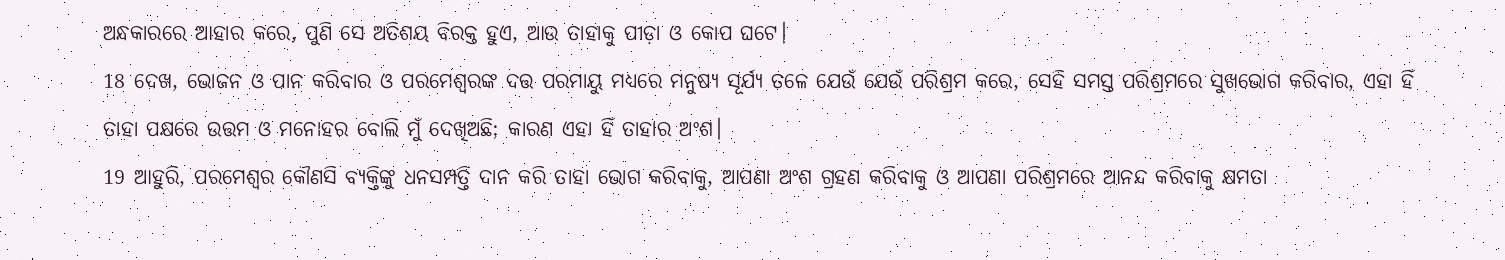ଅନ୍ଧକାରରେ ଆହାର କରେ, ପୁଣି ସେ ଅତିଶୟ ବିରକ୍ତ ହୁଏ, ଆଉ ତାହାକୁ ପୀଡ଼ା ଓ କୋପ ଘଟେ।
18 ଦେଖ, ଭୋଜନ ଓ ପାନ କରିବାର ଓ ପରମେଶ୍ୱରଙ୍କ ଦତ୍ତ ପରମାୟୁ ମଧ୍ୟରେ ମନୁଷ୍ୟ ସୂର୍ଯ୍ୟ ତଳେ ଯେଉଁ ଯେଉଁ ପରିଶ୍ରମ କରେ, ସେହି ସମସ୍ତ ପରିଶ୍ରମରେ ସୁଖଭୋଗ କରିବାର, ଏହା ହିଁ ତାହା ପକ୍ଷରେ ଉତ୍ତମ ଓ ମନୋହର ବୋଲି ମୁଁ ଦେଖିଅଛି; କାରଣ ଏହା ହିଁ ତାହାର ଅଂଶ।
19 ଆହୁରି, ପରମେଶ୍ୱର କୌଣସି ବ୍ୟକ୍ତିଙ୍କୁ ଧନସମ୍ପତ୍ତି ଦାନ କରି ତାହା ଭୋଗ କରିବାକୁ, ଆପଣା ଅଂଶ ଗ୍ରହଣ କରିବାକୁ ଓ ଆପଣା ପରିଶ୍ରମରେ ଆନନ୍ଦ କରିବାକୁ କ୍ଷମତା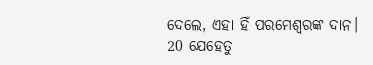ଦେଲେ, ଏହା ହିଁ ପରମେଶ୍ୱରଙ୍କ ଦାନ।
20 ଯେହେତୁ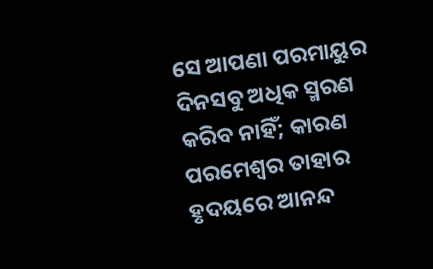ସେ ଆପଣା ପରମାୟୁର ଦିନସବୁ ଅଧିକ ସ୍ମରଣ କରିବ ନାହିଁ; କାରଣ ପରମେଶ୍ୱର ତାହାର ହୃଦୟରେ ଆନନ୍ଦ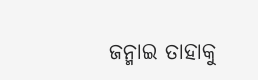ଜନ୍ମାଇ ତାହାକୁ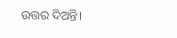ଉତ୍ତର ଦିଅନ୍ତି।